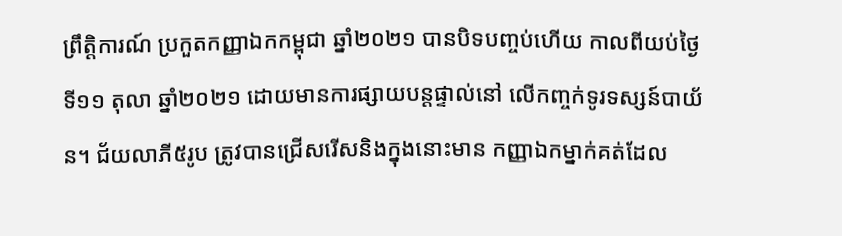ព្រឹត្តិការណ៍ ប្រកួតកញ្ញាឯកកម្ពុជា ឆ្នាំ២០២១ បានបិទបញ្ចប់ហើយ កាលពីយប់ថ្ងៃទី១១ តុលា ឆ្នាំ២០២១ ដោយមានការផ្សាយបន្តផ្ទាល់នៅ លើកញ្ចក់ទូរទស្សន៍បាយ័ន។ ជ័យលាភី៥រូប ត្រូវបានជ្រើសរើសនិងក្នុងនោះមាន កញ្ញាឯកម្នាក់គត់ដែល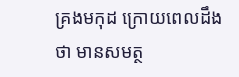គ្រងមកុដ ក្រោយពេលដឹងថា មានសមត្ថ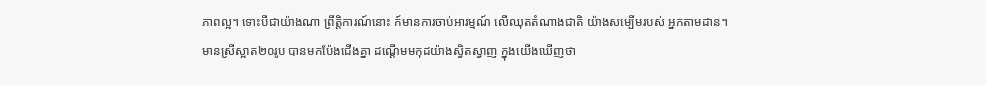ភាពល្អ។ ទោះបីជាយ៉ាងណា ព្រឹត្តិការណ៍នោះ ក៍មានការចាប់អារម្មណ៍ លើឈុតតំណាងជាតិ យ៉ាងសម្បើមរបស់ អ្នកតាមដាន។
មានស្រីស្អាត២០រូប បានមកប៉ែងជើងគ្នា ដណ្តើមមកុដយ៉ាងស្វិតស្វាញ ក្នុងយើងឃើញថា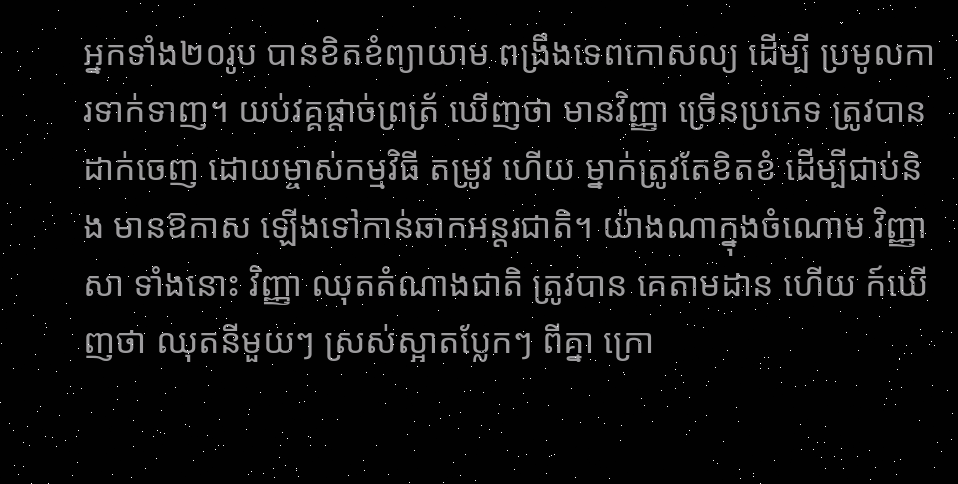អ្នកទាំង២០រូប បានខិតខំព្យាយាម ពង្រឹងទេពកោសល្យ ដើម្បី ប្រមូលការទាក់ទាញ។ យប់វគ្គផ្តាច់ព្រត្រ័ ឃើញថា មានវិញ្ញា ច្រើនប្រភេទ ត្រូវបានដាក់ចេញ ដោយម្ចាស់កម្មវិធី តម្រូវ ហើយ ម្នាក់ត្រូវតែខិតខំ ដើម្បីជាប់និង មានឱកាស ឡើងទៅកាន់ឆាកអន្តរជាតិ។ យ៉ាងណាក្នុងចំណោម វិញ្ញាសា ទាំងនោះ វិញ្ញា ឈុតតំណាងជាតិ ត្រូវបាន គេតាមដាន ហើយ ក៍ឃើញថា ឈុតនីមួយៗ ស្រស់ស្អាតប្លែកៗ ពីគ្នា ក្រោ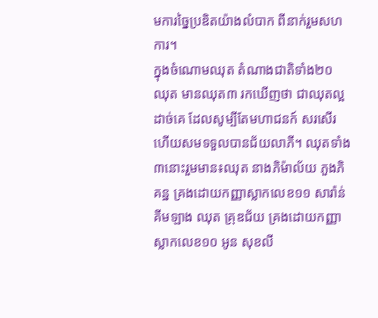មការច្នៃប្រឌិតយ៉ាងលំបាក ពីនាក់រួមសហការ។
ក្នុងចំណោមឈុត តំណាងជាតិទាំង២០ ឈុត មានឈុត៣ រកឃើញថា ជាឈុតល្អដាច់គេ ដែលសូម្បីតែមហាជនក៍ សរសើរ ហើយសមទទួលបានជ័យលាភី។ ឈុតទាំង៣នោះរួមមាន៖ឈុត នាងភិម៉ាល័យ ភួងភិគន្ឋ គ្រងដោយកញ្ញាស្លាកលេខ១១ សារ៉ាន់ គីមឡាង ឈុត គ្រុឌជ័យ គ្រងដោយកញ្ញាស្លាកលេខ១០ អូន សុខលី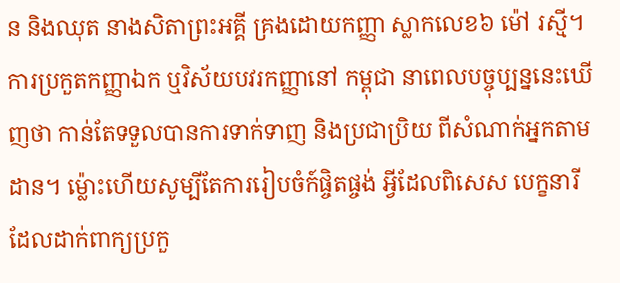ន និងឈុត នាងសិតាព្រះអគ្គី គ្រងដោយកញ្ញា ស្លាកលេខ៦ ម៉ៅ រស្មី។ ការប្រកួតកញ្ញាឯក ឬវិស័យបវរកញ្ញានៅ កម្ពុជា នាពេលបច្ចុប្បន្ននេះឃើញថា កាន់តែទទួលបានការទាក់ទាញ និងប្រជាប្រិយ ពីសំណាក់អ្នកតាមដាន។ ម្ល៉ោះហើយសូម្បីតែការរៀបចំក៍ផ្ចិតផ្ចង់ អ្វីដែលពិសេស បេក្ខនារី ដែលដាក់ពាក្យប្រកួ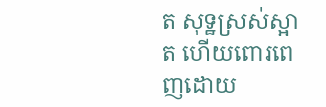ត សុទ្ឋស្រស់ស្អាត ហើយពោរពេញដោយ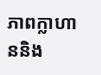ភាពក្លាហាននិង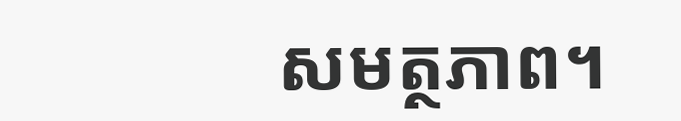សមត្ថភាព។